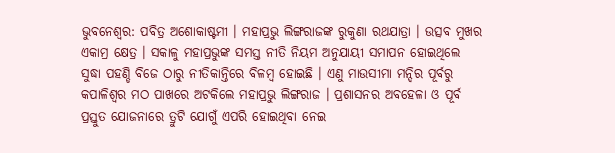ଭୁବନେଶ୍ୱର: ପବିତ୍ର ଅଶୋକାଷ୍ଟମୀ । ମହାପ୍ରଭୁ ଲିଙ୍ଗରାଜଙ୍କ ରୁକୁଣା ରଥଯାତ୍ରା । ଉତ୍ସବ ମୁଖର ଏକାମ୍ର କ୍ଷେତ୍ର । ସକାଳୁ ମହାପ୍ରଭୁଙ୍କ ସମସ୍ତ ନୀତି ନିୟମ ଅନୁଯାୟୀ ସମାପନ ହୋଇଥିଲେ ସୁଦ୍ଧା ପହଣ୍ଡି ବିଜେ ଠାରୁ ନୀତିକାନ୍ତିରେ ବିଳମ୍ବ ହୋଇଛି । ଏଣୁ ମାଉସୀମା ମନ୍ଦିର ପୂର୍ବରୁ କପାଳିଶ୍ୱର ମଠ ପାଖରେ ଅଟକିଲେ ମହାପ୍ରଭୁ ଲିଙ୍ଗରାଜ । ପ୍ରଶାସନର ଅବହେଳା ଓ ପୂର୍ବ ପ୍ରସ୍ତୁତ ଯୋଜନାରେ ତ୍ରୁଟି ଯୋଗୁଁ ଏପରି ହୋଇଥିବା ନେଇ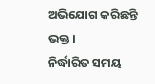ଅଭିଯୋଗ କରିଛନ୍ତି ଭକ୍ତ ।
ନିର୍ଦ୍ଧାରିତ ସମୟ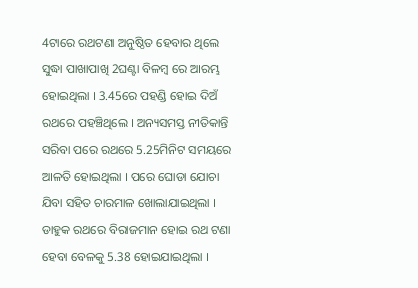4ଟାରେ ରଥଟଣା ଅନୁଷ୍ଠିତ ହେବାର ଥିଲେ ସୁଦ୍ଧା ପାଖାପାଖି 2ଘଣ୍ଟା ବିଳମ୍ବ ରେ ଆରମ୍ଭ ହୋଇଥିଲା । 3.45ରେ ପହଣ୍ଡି ହୋଇ ଦିଅଁ ରଥରେ ପହଞ୍ଚିଥିଲେ । ଅନ୍ୟସମସ୍ତ ନୀତିକାନ୍ତି ସରିବା ପରେ ରଥରେ 5.25ମିନିଟ ସମୟରେ ଆଳତି ହୋଇଥିଲା । ପରେ ଘୋଡା ଯୋଚା ଯିବା ସହିତ ଚାରମାଳ ଖୋଲାଯାଇଥିଲା । ଡାହୁକ ରଥରେ ବିରାଜମାନ ହୋଇ ରଥ ଟଣା ହେବା ବେଳକୁ 5.38 ହୋଇଯାଇଥିଲା ।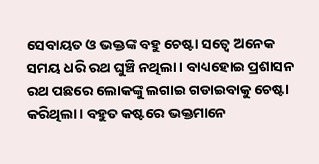ସେବାୟତ ଓ ଭକ୍ତଙ୍କ ବହୁ ଚେଷ୍ଟା ସତ୍ୱେ ଅନେକ ସମୟ ଧରି ରଥ ଘୁଞ୍ଚି ନଥିଲା । ବାଧ୍ୟହୋଇ ପ୍ରଶାସନ ରଥ ପଛରେ ଲୋକଙ୍କୁ ଲଗାଇ ଗଡାଇବାକୁ ଚେଷ୍ଟା କରିଥିଲା । ବହୁତ କଷ୍ଟରେ ଭକ୍ତମାନେ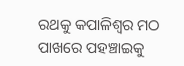ରଥକୁ କପାଳିଶ୍ୱର ମଠ ପାଖରେ ପହଞ୍ଚାଇକୁ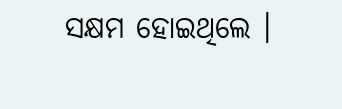ସକ୍ଷମ ହୋଇଥିଲେ ।